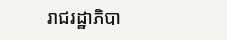រាជរដ្ឋាភិបា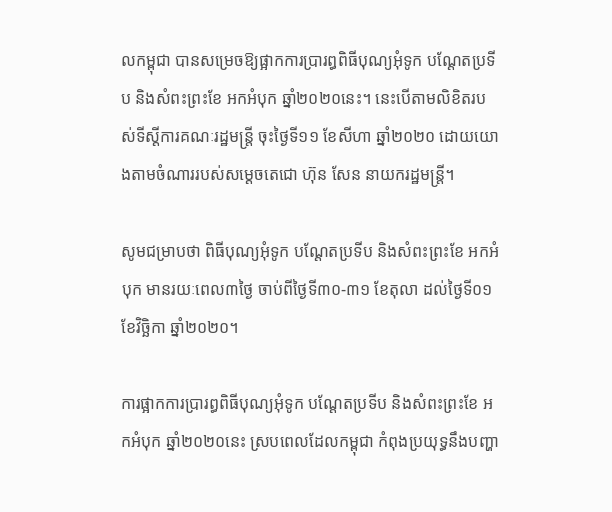លកម្ពុជា បានសម្រេចឱ្យផ្អាកការប្រារព្ធពិធីបុណ្យអុំទូក បណ្ដែតប្រទីប និងសំពះព្រះខែ អកអំបុក ឆ្នាំ២០២០នេះ។ នេះបើតាមលិខិតរបស់ទីស្ដីការគណៈរដ្ឋមន្ត្រី ចុះថ្ងៃទី១១ ខែសីហា ឆ្នាំ២០២០ ដោយយោងតាមចំណាររបស់សម្ដេចតេជោ ហ៊ុន សែន នាយករដ្ឋមន្ត្រី។

សូមជម្រាបថា ពិធីបុណ្យអុំទូក បណ្ដែតប្រទីប និងសំពះព្រះខែ អកអំបុក មានរយៈពេល៣ថ្ងៃ ចាប់ពីថ្ងៃទី៣០-៣១ ខែតុលា ដល់ថ្ងៃទី០១ ខែវិច្ឆិកា ឆ្នាំ២០២០។

ការផ្អាកការប្រារព្ធពិធីបុណ្យអុំទូក បណ្ដែតប្រទីប និងសំពះព្រះខែ អកអំបុក ឆ្នាំ២០២០នេះ ស្របពេលដែលកម្ពុជា កំពុងប្រយុទ្ធនឹងបញ្ហា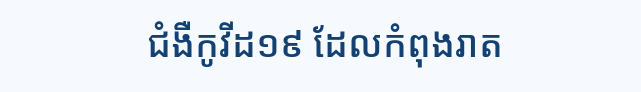ជំងឺកូវីដ១៩ ដែលកំពុងរាត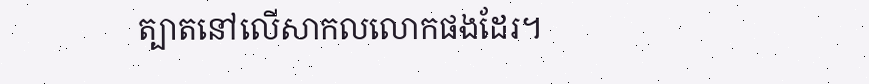ត្បាតនៅលើសាកលលោកផងដែរ។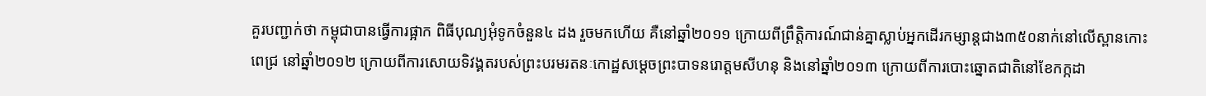គួរបញ្ជាក់ថា កម្ពុជាបានធ្វើការផ្អាក ពិធីបុណ្យអុំទូកចំនួន៤ ដង រួចមកហើយ គឺនៅឆ្នាំ២០១១ ក្រោយពីព្រឹត្តិការណ៍ជាន់គ្នាស្លាប់អ្នកដើរកម្សាន្តជាង៣៥០នាក់នៅលើស្ពានកោះពេជ្រ នៅឆ្នាំ២០១២ ក្រោយពីការសោយទិវង្គតរបស់ព្រះបរមរតនៈកោដ្ឋសម្ដេចព្រះបាទនរោត្តមសីហនុ និងនៅឆ្នាំ២០១៣ ក្រោយពីការបោះឆ្នោតជាតិនៅខែកក្កដា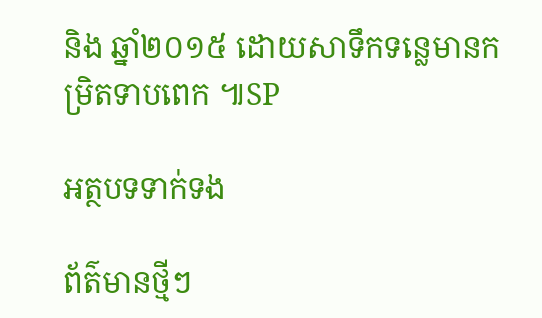និង ឆ្នាំ២០១៥ ដោយសាទឹកទន្លេមានកម្រិតទាបពេក ៕SP

អត្ថបទទាក់ទង

ព័ត៌មានថ្មីៗ